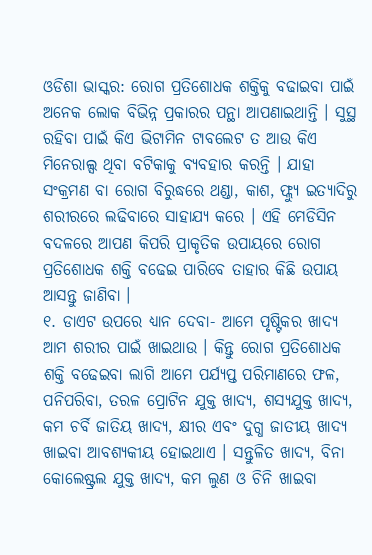ଓଡିଶା ଭାସ୍କର: ରୋଗ ପ୍ରତିଶୋଧକ ଶକ୍ତିକୁ ବଢାଇବା ପାଇଁ ଅନେକ ଲୋକ ବିଭିନ୍ନ ପ୍ରକାରର ପନ୍ଥା ଆପଣାଇଥାନ୍ତି । ସୁସ୍ଥ ରହିବା ପାଇଁ କିଏ ଭିଟାମିନ ଟାବଲେଟ ତ ଆଉ କିଏ ମିନେରାଲ୍ସ ଥିବା ବଟିକାକୁ ବ୍ୟବହାର କରନ୍ତି । ଯାହା ସଂକ୍ରମଣ ବା ରୋଗ ବିରୁଦ୍ଧରେ ଥଣ୍ଡା, କାଶ, ଫ୍ଲ୍ୟୁ ଇତ୍ୟାଦିରୁ ଶରୀରରେ ଲଢିବାରେ ସାହାଯ୍ୟ କରେ । ଏହି ମେଡିସିନ ବଦଳରେ ଆପଣ କିପରି ପ୍ରାକୃତିକ ଉପାୟରେ ରୋଗ ପ୍ରତିଶୋଧକ ଶକ୍ତି ବଢେଇ ପାରିବେ ତାହାର କିଛି ଉପାୟ ଆସନ୍ତୁ ଜାଣିବା ।
୧. ଡାଏଟ ଉପରେ ଧ୍ୟାନ ଦେବା- ଆମେ ପୃଷ୍ଟିକର ଖାଦ୍ୟ ଆମ ଶରୀର ପାଇଁ ଖାଇଥାଉ । କିନ୍ତୁ ରୋଗ ପ୍ରତିଶୋଧକ ଶକ୍ତି ବଢେଇବା ଲାଗି ଆମେ ପର୍ଯ୍ୟପ୍ତ ପରିମାଣରେ ଫଳ, ପନିପରିବା, ତରଳ ପ୍ରୋଟିନ ଯୁକ୍ତ ଖାଦ୍ୟ, ଶସ୍ୟଯୁକ୍ତ ଖାଦ୍ୟ, କମ ଚର୍ବି ଜାତିୟ ଖାଦ୍ୟ, କ୍ଷୀର ଏବଂ ଦୁଗ୍ଧ ଜାତୀୟ ଖାଦ୍ୟ ଖାଇବା ଆବଶ୍ୟକୀୟ ହୋଇଥାଏ । ସନ୍ତୁଳିତ ଖାଦ୍ୟ, ବିନା କୋଲେଷ୍ଟ୍ରଲ ଯୁକ୍ତ ଖାଦ୍ୟ, କମ ଲୁଣ ଓ ଚିନି ଖାଇବା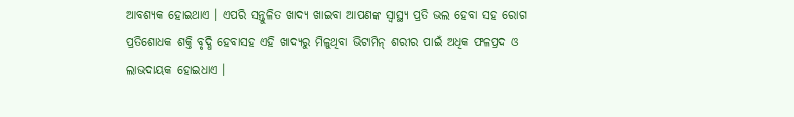ଆବଶ୍ୟକ ହୋଇଥାଏ । ଏପରି ସନ୍ତୁଳିତ ଖାଦ୍ୟ ଖାଇବା ଆପଣଙ୍କ ସ୍ୱାସ୍ଥ୍ୟ ପ୍ରତି ଭଲ ହେବା ସହ ରୋଗ ପ୍ରତିଶୋଧକ ଶକ୍ତି ବୃଦ୍ଧି ହେବାସହ ଏହି ଖାଦ୍ୟରୁ ମିଳୁଥିବା ଭିଟାମିନ୍ ଶରୀର ପାଇଁ ଅଧିକ ଫଳପ୍ରଦ ଓ ଲାଭଦାୟକ ହୋଇଧାଏ ।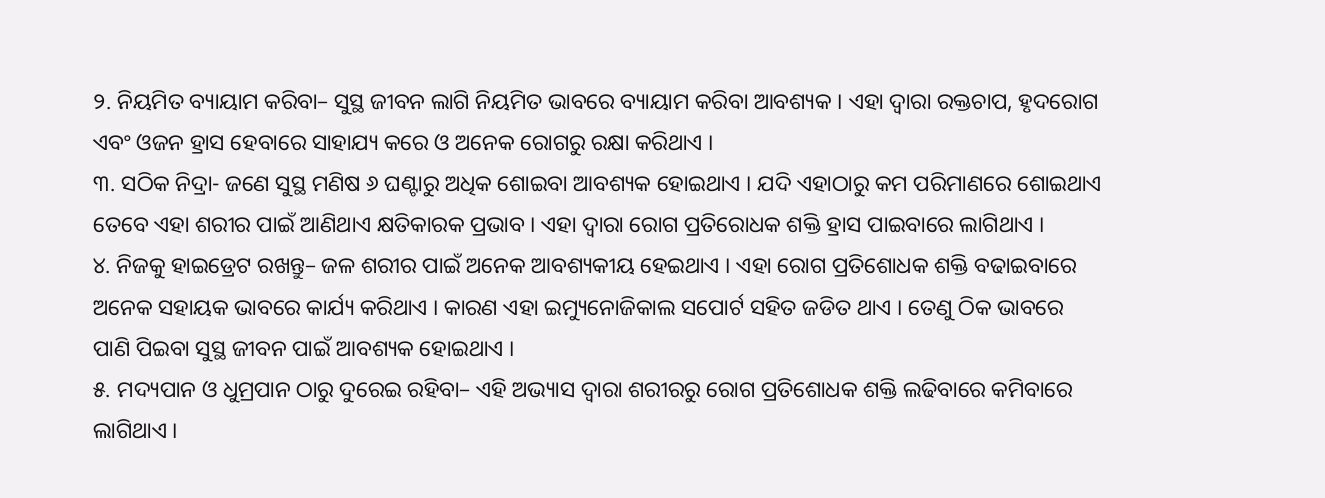୨. ନିୟମିତ ବ୍ୟାୟାମ କରିବା– ସୁସ୍ଥ ଜୀବନ ଲାଗି ନିୟମିତ ଭାବରେ ବ୍ୟାୟାମ କରିବା ଆବଶ୍ୟକ । ଏହା ଦ୍ୱାରା ରକ୍ତଚାପ, ହୃଦରୋଗ ଏବଂ ଓଜନ ହ୍ରାସ ହେବାରେ ସାହାଯ୍ୟ କରେ ଓ ଅନେକ ରୋଗରୁ ରକ୍ଷା କରିଥାଏ ।
୩. ସଠିକ ନିଦ୍ରା- ଜଣେ ସୁସ୍ଥ ମଣିଷ ୬ ଘଣ୍ଟାରୁ ଅଧିକ ଶୋଇବା ଆବଶ୍ୟକ ହୋଇଥାଏ । ଯଦି ଏହାଠାରୁ କମ ପରିମାଣରେ ଶୋଇଥାଏ ତେବେ ଏହା ଶରୀର ପାଇଁ ଆଣିଥାଏ କ୍ଷତିକାରକ ପ୍ରଭାବ । ଏହା ଦ୍ୱାରା ରୋଗ ପ୍ରତିରୋଧକ ଶକ୍ତି ହ୍ରାସ ପାଇବାରେ ଲାଗିଥାଏ ।
୪. ନିଜକୁ ହାଇଡ୍ରେଟ ରଖନ୍ତୁ– ଜଳ ଶରୀର ପାଇଁ ଅନେକ ଆବଶ୍ୟକୀୟ ହେଇଥାଏ । ଏହା ରୋଗ ପ୍ରତିଶୋଧକ ଶକ୍ତି ବଢାଇବାରେ ଅନେକ ସହାୟକ ଭାବରେ କାର୍ଯ୍ୟ କରିଥାଏ । କାରଣ ଏହା ଇମ୍ୟୁନୋଜିକାଲ ସପୋର୍ଟ ସହିତ ଜଡିତ ଥାଏ । ତେଣୁ ଠିକ ଭାବରେ ପାଣି ପିଇବା ସୁସ୍ଥ ଜୀବନ ପାଇଁ ଆବଶ୍ୟକ ହୋଇଥାଏ ।
୫. ମଦ୍ୟପାନ ଓ ଧୁମ୍ରପାନ ଠାରୁ ଦୁରେଇ ରହିବା– ଏହି ଅଭ୍ୟାସ ଦ୍ୱାରା ଶରୀରରୁ ରୋଗ ପ୍ରତିଶୋଧକ ଶକ୍ତି ଲଢିବାରେ କମିବାରେ ଲାଗିଥାଏ ।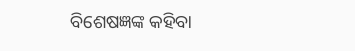ବିଶେଷଜ୍ଞଙ୍କ କହିବା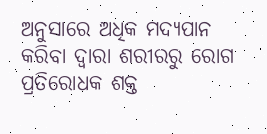ଅନୁସାରେ ଅଧିକ ମଦ୍ୟପାନ କରିବା ଦ୍ୱାରା ଶରୀରରୁ ରୋଗ ପ୍ରତିରୋଧକ ଶକ୍ତ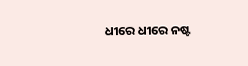ଧୀରେ ଧୀରେ ନଷ୍ଟ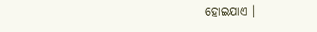ହୋଇଯାଏ ।